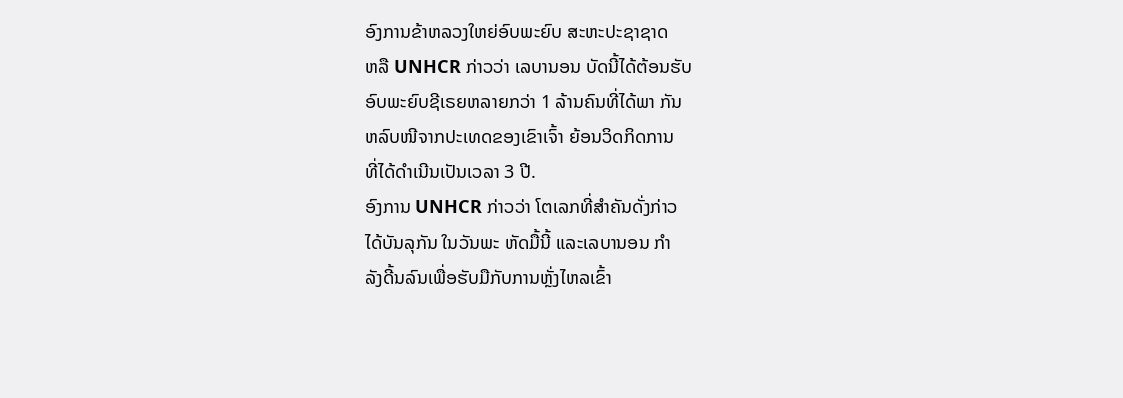ອົງການຂ້າຫລວງໃຫຍ່ອົບພະຍົບ ສະຫະປະຊາຊາດ
ຫລື UNHCR ກ່າວວ່າ ເລບານອນ ບັດນີ້ໄດ້ຕ້ອນຮັບ
ອົບພະຍົບຊີເຣຍຫລາຍກວ່າ 1 ລ້ານຄົນທີ່ໄດ້ພາ ກັນ
ຫລົບໜີຈາກປະເທດຂອງເຂົາເຈົ້າ ຍ້ອນວິດກິດການ
ທີ່ໄດ້ດຳເນີນເປັນເວລາ 3 ປີ.
ອົງການ UNHCR ກ່າວວ່າ ໂຕເລກທີ່ສຳຄັນດັ່ງກ່າວ
ໄດ້ບັນລຸກັນ ໃນວັນພະ ຫັດມື້ນີ້ ແລະເລບານອນ ກຳ
ລັງດີ້ນລົນເພື່ອຮັບມືກັບການຫຼັ່ງໄຫລເຂົ້າ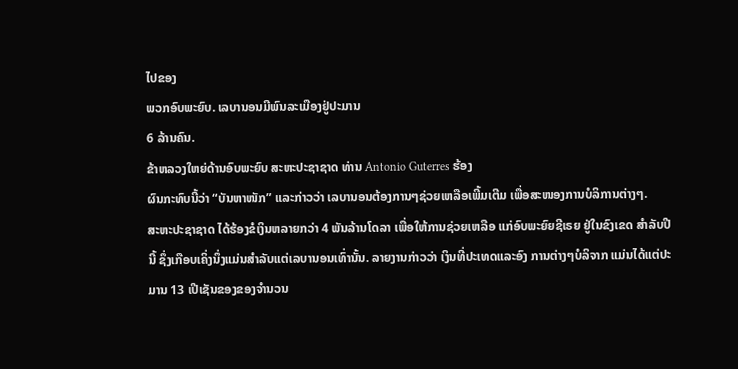ໄປຂອງ
ພວກອົບພະຍົບ. ເລບານອນມີພົນລະເມືອງຢູ່ປະມານ
6 ລ້ານຄົນ.
ຂ້າຫລວງໃຫຍ່ດ້ານອົບພະຍົບ ສະຫະປະຊາຊາດ ທ່ານ Antonio Guterres ຮ້ອງ
ຜົນກະທົບນີ້ວ່າ “ບັນຫາໜັກ” ແລະກ່າວວ່າ ເລບານອນຕ້ອງການໆຊ່ວຍເຫລືອເພີ້ມເຕີມ ເພື່ອສະໜອງການບໍລິການຕ່າງໆ.
ສະຫະປະຊາຊາດ ໄດ້ຮ້ອງຂໍເງິນຫລາຍກວ່າ 4 ພັນລ້ານໂດລາ ເພື່ອໃຫ້ການຊ່ວຍເຫລືອ ແກ່ອົບພະຍົຍຊີເຣຍ ຢູ່ໃນຂົງເຂດ ສຳລັບປີນີ້ ຊຶ່ງເກືອບເຄິ່ງນຶ່ງແມ່ນສຳລັບແຕ່ເລບານອນເທົ່ານັ້ນ. ລາຍງານກ່າວວ່າ ເງິນທີ່ປະເທດແລະອົງ ການຕ່າງໆບໍລິຈາກ ແມ່ນໄດ້ແຕ່ປະມານ 13 ເປີເຊັນຂອງຂອງຈຳນວນ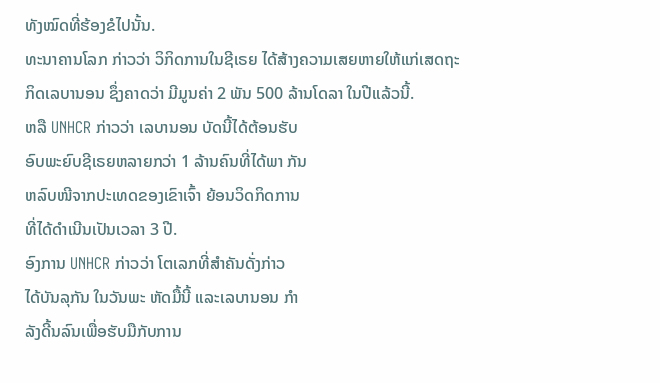ທັງໝົດທີ່ຮ້ອງຂໍໄປນັ້ນ.
ທະນາຄານໂລກ ກ່າວວ່າ ວິກິດການໃນຊີເຣຍ ໄດ້ສ້າງຄວາມເສຍຫາຍໃຫ້ແກ່ເສດຖະ
ກິດເລບານອນ ຊຶ່ງຄາດວ່າ ມີມູນຄ່າ 2 ພັນ 500 ລ້ານໂດລາ ໃນປີແລ້ວນີ້.
ຫລື UNHCR ກ່າວວ່າ ເລບານອນ ບັດນີ້ໄດ້ຕ້ອນຮັບ
ອົບພະຍົບຊີເຣຍຫລາຍກວ່າ 1 ລ້ານຄົນທີ່ໄດ້ພາ ກັນ
ຫລົບໜີຈາກປະເທດຂອງເຂົາເຈົ້າ ຍ້ອນວິດກິດການ
ທີ່ໄດ້ດຳເນີນເປັນເວລາ 3 ປີ.
ອົງການ UNHCR ກ່າວວ່າ ໂຕເລກທີ່ສຳຄັນດັ່ງກ່າວ
ໄດ້ບັນລຸກັນ ໃນວັນພະ ຫັດມື້ນີ້ ແລະເລບານອນ ກຳ
ລັງດີ້ນລົນເພື່ອຮັບມືກັບການ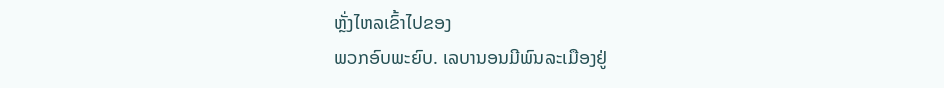ຫຼັ່ງໄຫລເຂົ້າໄປຂອງ
ພວກອົບພະຍົບ. ເລບານອນມີພົນລະເມືອງຢູ່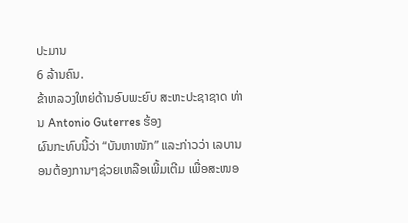ປະມານ
6 ລ້ານຄົນ.
ຂ້າຫລວງໃຫຍ່ດ້ານອົບພະຍົບ ສະຫະປະຊາຊາດ ທ່ານ Antonio Guterres ຮ້ອງ
ຜົນກະທົບນີ້ວ່າ “ບັນຫາໜັກ” ແລະກ່າວວ່າ ເລບານອນຕ້ອງການໆຊ່ວຍເຫລືອເພີ້ມເຕີມ ເພື່ອສະໜອ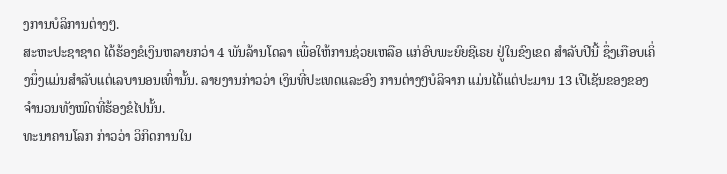ງການບໍລິການຕ່າງໆ.
ສະຫະປະຊາຊາດ ໄດ້ຮ້ອງຂໍເງິນຫລາຍກວ່າ 4 ພັນລ້ານໂດລາ ເພື່ອໃຫ້ການຊ່ວຍເຫລືອ ແກ່ອົບພະຍົຍຊີເຣຍ ຢູ່ໃນຂົງເຂດ ສຳລັບປີນີ້ ຊຶ່ງເກືອບເຄິ່ງນຶ່ງແມ່ນສຳລັບແຕ່ເລບານອນເທົ່ານັ້ນ. ລາຍງານກ່າວວ່າ ເງິນທີ່ປະເທດແລະອົງ ການຕ່າງໆບໍລິຈາກ ແມ່ນໄດ້ແຕ່ປະມານ 13 ເປີເຊັນຂອງຂອງຈຳນວນທັງໝົດທີ່ຮ້ອງຂໍໄປນັ້ນ.
ທະນາຄານໂລກ ກ່າວວ່າ ວິກິດການໃນ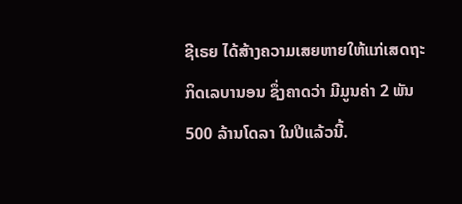ຊີເຣຍ ໄດ້ສ້າງຄວາມເສຍຫາຍໃຫ້ແກ່ເສດຖະ
ກິດເລບານອນ ຊຶ່ງຄາດວ່າ ມີມູນຄ່າ 2 ພັນ 500 ລ້ານໂດລາ ໃນປີແລ້ວນີ້.